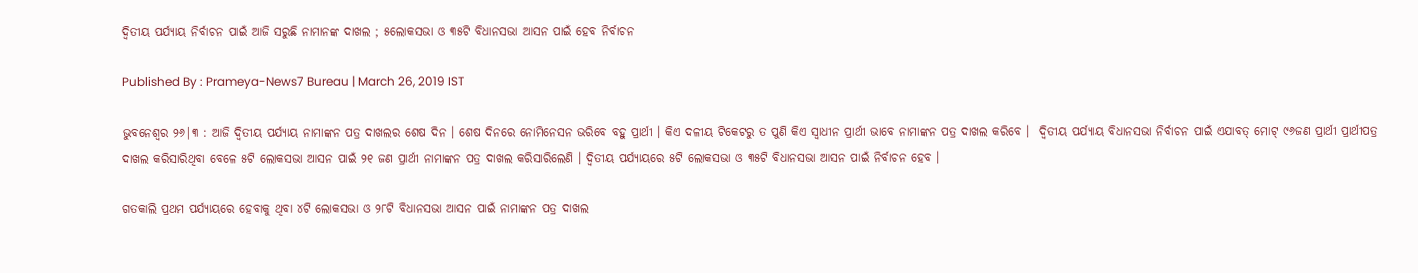ଦ୍ବିତୀୟ ପର୍ଯ୍ୟାୟ ନିର୍ବାଚନ ପାଇଁ ଆଜି ସରୁଛି ନାମାନଙ୍କ ଦାଖଲ ; ୫ଲୋକସଭା ଓ ୩୫ଟି ବିଧାନସଭା ଆସନ ପାଇଁ ହେବ ନିର୍ବାଚନ

Published By : Prameya-News7 Bureau | March 26, 2019 IST

ଭୁବନେଶ୍ବର ୨୬|୩ : ଆଜି ଦ୍ବିତୀୟ ପର୍ଯ୍ୟାୟ ନାମାଙ୍କନ ପତ୍ର ଦାଖଲର ଶେଷ ଦିନ । ଶେଷ ଦିନରେ ନୋମିନେସନ ଭରିବେ ବହୁ ପ୍ରାର୍ଥୀ । କିଏ ଦଳୀୟ ଟିକେଟରୁ ତ ପୁଣି କିଏ ସ୍ୱାଧୀନ ପ୍ରାର୍ଥୀ ଭାବେ ନାମାଙ୍କନ ପତ୍ର ଦାଖଲ କରିବେ ।  ଦ୍ୱିତୀୟ ପର୍ଯ୍ୟାୟ ବିଧାନସଭା ନିର୍ବାଚନ ପାଇଁ ଏଯାବତ୍ ମୋଟ୍ ୯୬ଜଣ ପ୍ରାର୍ଥୀ ପ୍ରାର୍ଥୀପତ୍ର ଦାଖଲ କରିସାରିଥିବା ବେଳେ ୫ଟି ଲୋକସଭା ଆସନ ପାଇଁ ୨୧ ଜଣ ପ୍ରାର୍ଥୀ ନାମାଙ୍କନ ପତ୍ର ଦାଖଲ କରିସାରିଲେଣି । ଦ୍ୱିତୀୟ ପର୍ଯ୍ୟାୟରେ ୫ଟି ଲୋକସଭା ଓ ୩୫ଟି ବିଧାନସଭା ଆସନ ପାଇଁ ନିର୍ବାଚନ ହେବ ।

ଗତକାଲି ପ୍ରଥମ ପର୍ଯ୍ୟାୟରେ ହେବାକୁ ଥିବା ୪ଟି ଲୋକସଭା ଓ ୨୮ଟି ବିଧାନସଭା ଆସନ ପାଇଁ ନାମାଙ୍କନ ପତ୍ର ଦାଖଲ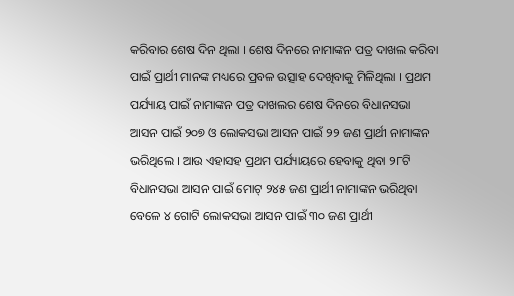କରିବାର ଶେଷ ଦିନ ଥିଲା । ଶେଷ ଦିନରେ ନାମାଙ୍କନ ପତ୍ର ଦାଖଲ କରିବା ପାଇଁ ପ୍ରାର୍ଥୀ ମାନଙ୍କ ମଧ୍ୟରେ ପ୍ରବଳ ଉତ୍ସାହ ଦେଖିବାକୁ ମିଳିଥିଲା । ପ୍ରଥମ ପର୍ଯ୍ୟାୟ ପାଇଁ ନାମାଙ୍କନ ପତ୍ର ଦାଖଲର ଶେଷ ଦିନରେ ବିଧାନସଭା ଆସନ ପାଇଁ ୨୦୭ ଓ ଲୋକସଭା ଆସନ ପାଇଁ ୨୨ ଜଣ ପ୍ରାର୍ଥୀ ନାମାଙ୍କନ ଭରିଥିଲେ । ଆଉ ଏହାସହ ପ୍ରଥମ ପର୍ଯ୍ୟାୟରେ ହେବାକୁ ଥିବା ୨୮ଟି ବିଧାନସଭା ଆସନ ପାଇଁ ମୋଟ୍ ୨୪୫ ଜଣ ପ୍ରାର୍ଥୀ ନାମାଙ୍କନ ଭରିଥିବା ବେଳେ ୪ ଗୋଟି ଲୋକସଭା ଆସନ ପାଇଁ ୩୦ ଜଣ ପ୍ରାର୍ଥୀ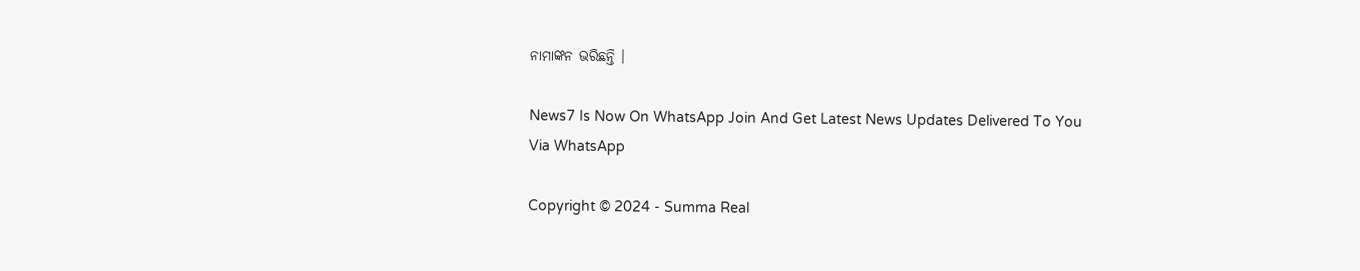ନାମାଙ୍କନ ଭରିଛନ୍ତି ।

News7 Is Now On WhatsApp Join And Get Latest News Updates Delivered To You Via WhatsApp

Copyright © 2024 - Summa Real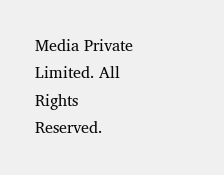Media Private Limited. All Rights Reserved.